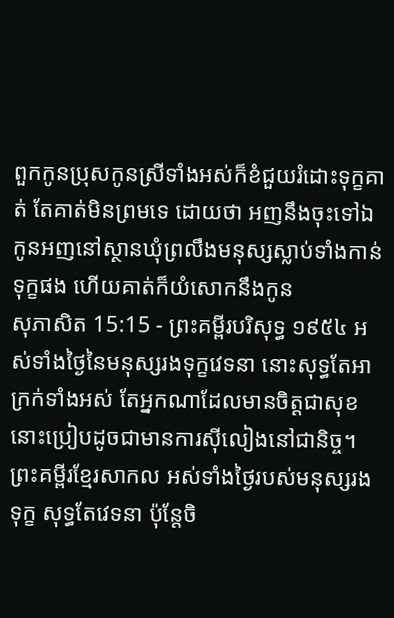ពួកកូនប្រុសកូនស្រីទាំងអស់ក៏ខំជួយរំដោះទុក្ខគាត់ តែគាត់មិនព្រមទេ ដោយថា អញនឹងចុះទៅឯកូនអញនៅស្ថានឃុំព្រលឹងមនុស្សស្លាប់ទាំងកាន់ទុក្ខផង ហើយគាត់ក៏យំសោកនឹងកូន
សុភាសិត 15:15 - ព្រះគម្ពីរបរិសុទ្ធ ១៩៥៤ អស់ទាំងថ្ងៃនៃមនុស្សរងទុក្ខវេទនា នោះសុទ្ធតែអាក្រក់ទាំងអស់ តែអ្នកណាដែលមានចិត្តជាសុខ នោះប្រៀបដូចជាមានការស៊ីលៀងនៅជានិច្ច។ ព្រះគម្ពីរខ្មែរសាកល អស់ទាំងថ្ងៃរបស់មនុស្សរងទុក្ខ សុទ្ធតែវេទនា ប៉ុន្តែចិ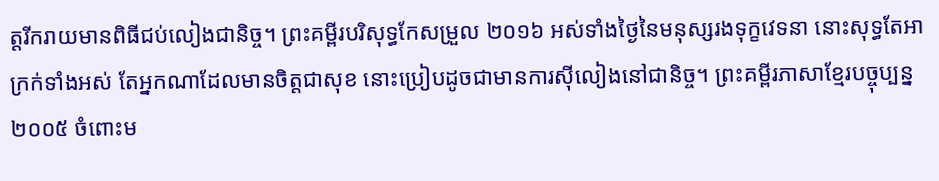ត្តរីករាយមានពិធីជប់លៀងជានិច្ច។ ព្រះគម្ពីរបរិសុទ្ធកែសម្រួល ២០១៦ អស់ទាំងថ្ងៃនៃមនុស្សរងទុក្ខវេទនា នោះសុទ្ធតែអាក្រក់ទាំងអស់ តែអ្នកណាដែលមានចិត្តជាសុខ នោះប្រៀបដូចជាមានការស៊ីលៀងនៅជានិច្ច។ ព្រះគម្ពីរភាសាខ្មែរបច្ចុប្បន្ន ២០០៥ ចំពោះម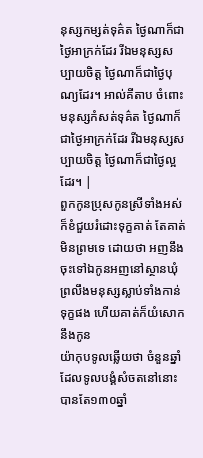នុស្សកម្សត់ទុគ៌ត ថ្ងៃណាក៏ជាថ្ងៃអាក្រក់ដែរ រីឯមនុស្សសប្បាយចិត្ត ថ្ងៃណាក៏ជាថ្ងៃបុណ្យដែរ។ អាល់គីតាប ចំពោះមនុស្សកំសត់ទុគ៌ត ថ្ងៃណាក៏ជាថ្ងៃអាក្រក់ដែរ រីឯមនុស្សសប្បាយចិត្ត ថ្ងៃណាក៏ជាថ្ងៃល្អដែរ។ |
ពួកកូនប្រុសកូនស្រីទាំងអស់ក៏ខំជួយរំដោះទុក្ខគាត់ តែគាត់មិនព្រមទេ ដោយថា អញនឹងចុះទៅឯកូនអញនៅស្ថានឃុំព្រលឹងមនុស្សស្លាប់ទាំងកាន់ទុក្ខផង ហើយគាត់ក៏យំសោកនឹងកូន
យ៉ាកុបទូលឆ្លើយថា ចំនួនឆ្នាំដែលទូលបង្គំសំចតនៅនោះបានតែ១៣០ឆ្នាំ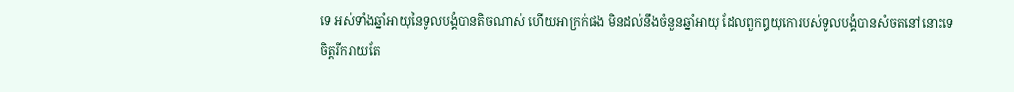ទេ អស់ទាំងឆ្នាំអាយុនៃទូលបង្គំបានតិចណាស់ ហើយអាក្រក់ផង មិនដល់នឹងចំនួនឆ្នាំអាយុ ដែលពួកឰយុកោរបស់ទូលបង្គំបានសំចតនៅនោះទេ
ចិត្តរីករាយតែ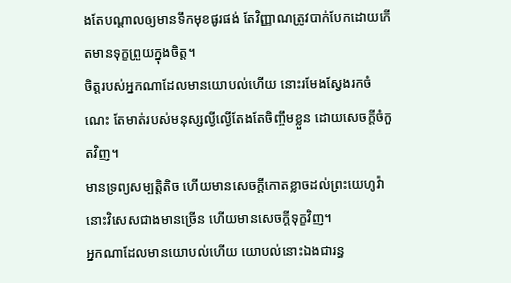ងតែបណ្តាលឲ្យមានទឹកមុខផូរផង់ តែវិញ្ញាណត្រូវបាក់បែកដោយកើតមានទុក្ខព្រួយក្នុងចិត្ត។
ចិត្តរបស់អ្នកណាដែលមានយោបល់ហើយ នោះរមែងស្វែងរកចំណេះ តែមាត់របស់មនុស្សល្ងីល្ងើតែងតែចិញ្ចឹមខ្លួន ដោយសេចក្ដីចំកួតវិញ។
មានទ្រព្យសម្បត្តិតិច ហើយមានសេចក្ដីកោតខ្លាចដល់ព្រះយេហូវ៉ា នោះវិសេសជាងមានច្រើន ហើយមានសេចក្ដីទុក្ខវិញ។
អ្នកណាដែលមានយោបល់ហើយ យោបល់នោះឯងជារន្ធ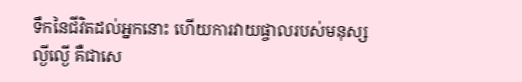ទឹកនៃជីវិតដល់អ្នកនោះ ហើយការវាយផ្ចាលរបស់មនុស្សល្ងីល្ងើ គឺជាសេ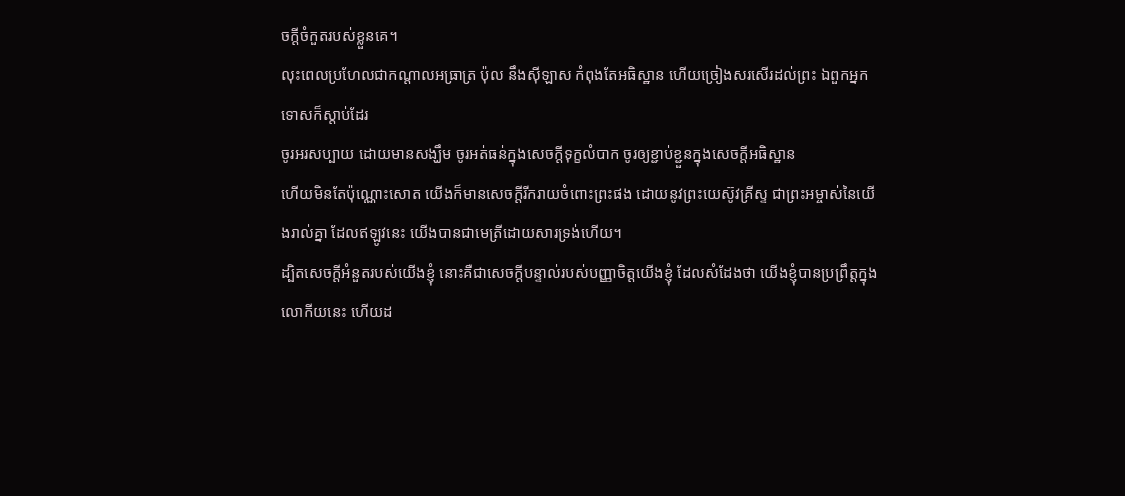ចក្ដីចំកួតរបស់ខ្លួនគេ។
លុះពេលប្រហែលជាកណ្តាលអធ្រាត្រ ប៉ុល នឹងស៊ីឡាស កំពុងតែអធិស្ឋាន ហើយច្រៀងសរសើរដល់ព្រះ ឯពួកអ្នកទោសក៏ស្តាប់ដែរ
ចូរអរសប្បាយ ដោយមានសង្ឃឹម ចូរអត់ធន់ក្នុងសេចក្ដីទុក្ខលំបាក ចូរឲ្យខ្ជាប់ខ្ជួនក្នុងសេចក្ដីអធិស្ឋាន
ហើយមិនតែប៉ុណ្ណោះសោត យើងក៏មានសេចក្ដីរីករាយចំពោះព្រះផង ដោយនូវព្រះយេស៊ូវគ្រីស្ទ ជាព្រះអម្ចាស់នៃយើងរាល់គ្នា ដែលឥឡូវនេះ យើងបានជាមេត្រីដោយសារទ្រង់ហើយ។
ដ្បិតសេចក្ដីអំនួតរបស់យើងខ្ញុំ នោះគឺជាសេចក្ដីបន្ទាល់របស់បញ្ញាចិត្តយើងខ្ញុំ ដែលសំដែងថា យើងខ្ញុំបានប្រព្រឹត្តក្នុងលោកីយនេះ ហើយដ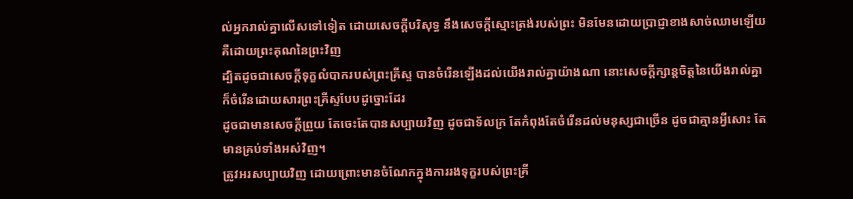ល់អ្នករាល់គ្នាលើសទៅទៀត ដោយសេចក្ដីបរិសុទ្ធ នឹងសេចក្ដីស្មោះត្រង់របស់ព្រះ មិនមែនដោយប្រាជ្ញាខាងសាច់ឈាមឡើយ គឺដោយព្រះគុណនៃព្រះវិញ
ដ្បិតដូចជាសេចក្ដីទុក្ខលំបាករបស់ព្រះគ្រីស្ទ បានចំរើនឡើងដល់យើងរាល់គ្នាយ៉ាងណា នោះសេចក្ដីក្សាន្តចិត្តនៃយើងរាល់គ្នា ក៏ចំរើនដោយសារព្រះគ្រីស្ទបែបដូច្នោះដែរ
ដូចជាមានសេចក្ដីព្រួយ តែចេះតែបានសប្បាយវិញ ដូចជាទ័លក្រ តែកំពុងតែចំរើនដល់មនុស្សជាច្រើន ដូចជាគ្មានអ្វីសោះ តែមានគ្រប់ទាំងអស់វិញ។
ត្រូវអរសប្បាយវិញ ដោយព្រោះមានចំណែកក្នុងការរងទុក្ខរបស់ព្រះគ្រី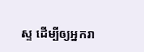ស្ទ ដើម្បីឲ្យអ្នករា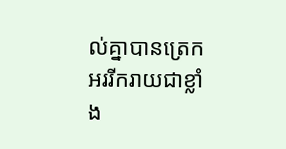ល់គ្នាបានត្រេកអររីករាយជាខ្លាំង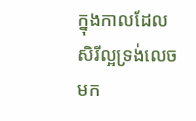ក្នុងកាលដែលសិរីល្អទ្រង់លេចមក